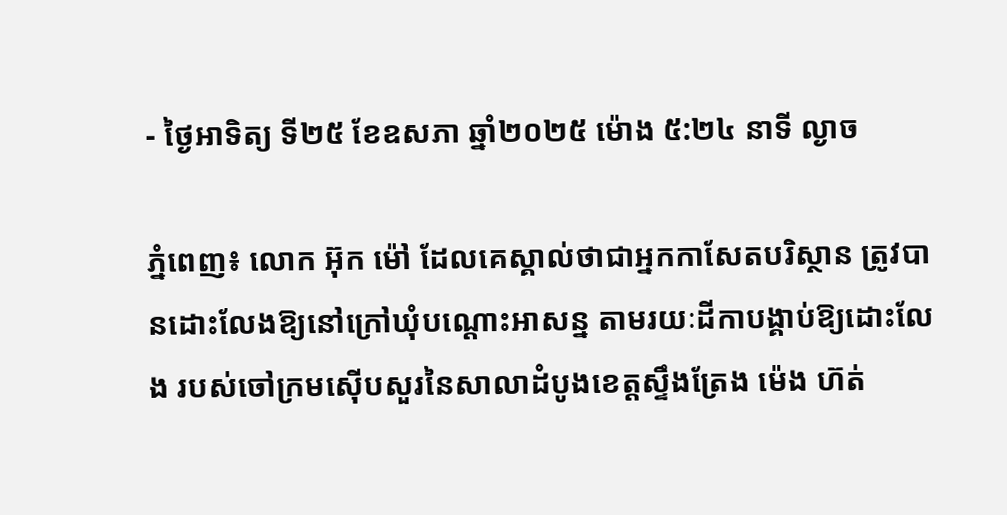- ថ្ងៃអាទិត្យ ទី២៥ ខែឧសភា ឆ្នាំ២០២៥ ម៉ោង ៥:២៤ នាទី ល្ងាច

ភ្នំពេញ៖ លោក អ៊ុក ម៉ៅ ដែលគេស្គាល់ថាជាអ្នកកាសែតបរិស្ថាន ត្រូវបានដោះលែងឱ្យនៅក្រៅឃុំបណ្តោះអាសន្ន តាមរយៈដីកាបង្គាប់ឱ្យដោះលែង របស់ចៅក្រមស៊ើបសួរនៃសាលាដំបូងខេត្តស្ទឹងត្រែង ម៉េង ហ៊ត់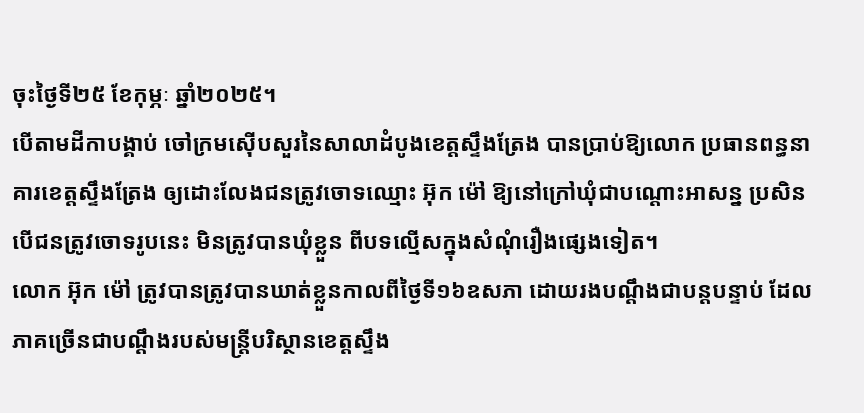ចុះថ្ងៃទី២៥ ខែកុម្ភៈ ឆ្នាំ២០២៥។
បើតាមដីកាបង្គាប់ ចៅក្រមស៊ើបសួរនៃសាលាដំបូងខេត្តស្ទឹងត្រែង បានប្រាប់ឱ្យលោក ប្រធានពន្ធនាគារខេត្តស្ទឹងត្រែង ឲ្យដោះលែងជនត្រូវចោទឈ្មោះ អ៊ុក ម៉ៅ ឱ្យនៅក្រៅឃុំជាបណ្តោះអាសន្ន ប្រសិនបើជនត្រូវចោទរូបនេះ មិនត្រូវបានឃុំខ្លួន ពីបទល្មើសក្នុងសំណុំរឿងផ្សេងទៀត។
លោក អ៊ុក ម៉ៅ ត្រូវបានត្រូវបានឃាត់ខ្លួនកាលពីថ្ងៃទី១៦ឧសភា ដោយរងបណ្ដឹងជាបន្តបន្ទាប់ ដែលភាគច្រើនជាបណ្ដឹងរបស់មន្ត្រីបរិស្ថានខេត្តស្ទឹង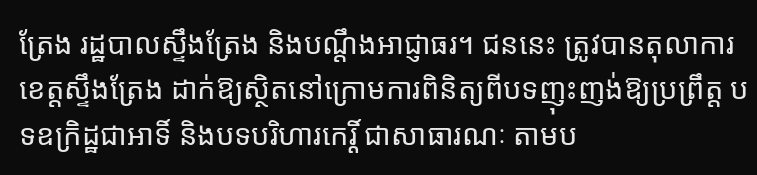ត្រែង រដ្ឋបាលស្ទឹងត្រែង និងបណ្ដឹងអាជ្ញាធរ។ ជននេះ ត្រូវបានតុលាការខេត្តស្ទឹងត្រែង ដាក់ឱ្យស្ថិតនៅក្រោមការពិនិត្យពីបទញុះញង់ឱ្យប្រព្រឹត្ត បទឧក្រិដ្ឋជាអាទិ៍ និងបទបរិហារកេរ្តិ៍ ជាសាធារណៈ តាមប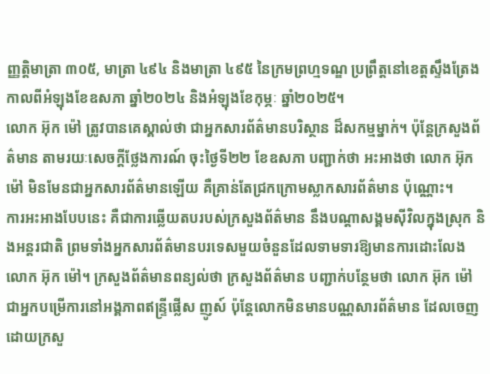ញ្ញត្តិមាត្រា ៣០៥, មាត្រា ៤៩៤ និងមាត្រា ៤៩៥ នៃក្រមព្រហ្មទណ្ឌ ប្រព្រឹត្តនៅខេត្តស្ទឹងត្រែង កាលពីអំឡុងខែឧសភា ឆ្នាំ២០២៤ និងអំឡុងខែកុម្ភៈ ឆ្នាំ២០២៥។
លោក អ៊ុក ម៉ៅ ត្រូវបានគេស្គាល់ថា ជាអ្នកសារព័ត៌មានបរិស្ថាន ដ៏សកម្មម្នាក់។ ប៉ុន្តែក្រសួងព័ត៌មាន តាមរយៈសេចក្ដីថ្លែងការណ៍ ចុះថ្ងៃទី២២ ខែឧសភា បញ្ជាក់ថា អះអាងថា លោក អ៊ុក ម៉ៅ មិនមែនជាអ្នកសារព័ត៌មានឡើយ គឺគ្រាន់តែជ្រកក្រោមស្លាកសារព័ត៌មាន ប៉ុណ្ណោះ។
ការអះអាងបែបនេះ គឺជាការឆ្លើយតបរបស់ក្រសួងព័ត៌មាន នឹងបណ្ដាសង្គមស៊ីវិលក្នុងស្រុក និងអន្តរជាតិ ព្រមទាំងអ្នកសារព័ត៌មានបរទេសមួយចំនួនដែលទាមទារឱ្យមានការដោះលែង លោក អ៊ុក ម៉ៅ។ ក្រសួងព័ត៌មានពន្យល់ថា ក្រសួងព័ត៌មាន បញ្ជាក់បន្ថែមថា លោក អ៊ុក ម៉ៅ ជាអ្នកបម្រើការនៅអង្គភាពឥន្ទ្រីផ្លើស ញូស៍ ប៉ុន្តែលោកមិនមានបណ្ណសារព័ត៌មាន ដែលចេញដោយក្រសួ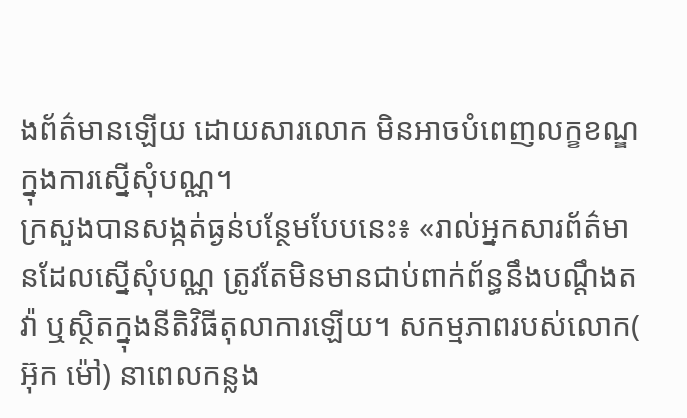ងព័ត៌មានឡើយ ដោយសារលោក មិនអាចបំពេញលក្ខខណ្ឌក្នុងការស្នើសុំបណ្ណ។
ក្រសួងបានសង្កត់ធ្ងន់បន្ថែមបែបនេះ៖ «រាល់អ្នកសារព័ត៌មានដែលស្នើសុំបណ្ណ ត្រូវតែមិនមានជាប់ពាក់ព័ន្ធនឹងបណ្ដឹងតវ៉ា ឬស្ថិតក្នុងនីតិវិធីតុលាការឡើយ។ សកម្មភាពរបស់លោក( អ៊ុក ម៉ៅ) នាពេលកន្លង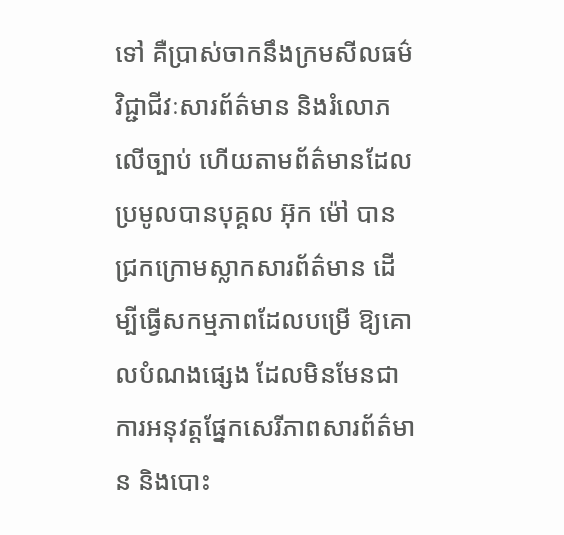ទៅ គឺប្រាស់ចាកនឹងក្រមសីលធម៌វិជ្ជាជីវៈសារព័ត៌មាន និងរំលោភលើច្បាប់ ហើយតាមព័ត៌មានដែលប្រមូលបានបុគ្គល អ៊ុក ម៉ៅ បានជ្រកក្រោមស្លាកសារព័ត៌មាន ដើម្បីធ្វើសកម្មភាពដែលបម្រើ ឱ្យគោលបំណងផ្សេង ដែលមិនមែនជាការអនុវត្តផ្នែកសេរីភាពសារព័ត៌មាន និងបោះ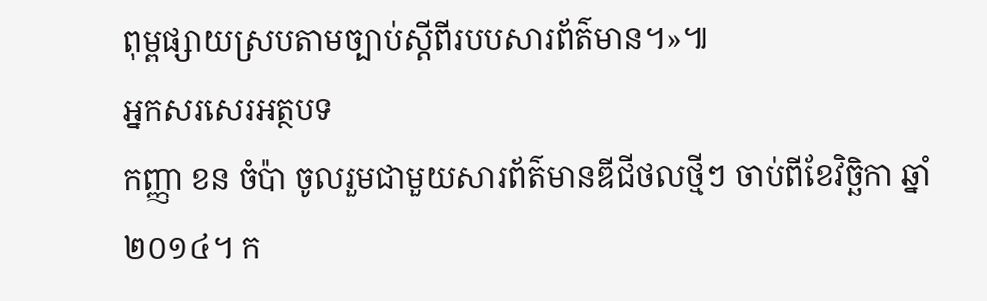ពុម្ពផ្សាយស្របតាមច្បាប់ស្តីពីរបបសារព័ត៌មាន។»៕
អ្នកសរសេរអត្ថបទ
កញ្ញា ខន ចំប៉ា ចូលរួមជាមួយសារព័ត៌មានឌីជីថលថ្មីៗ ចាប់ពីខែវិច្ឆិកា ឆ្នាំ២០១៤។ ក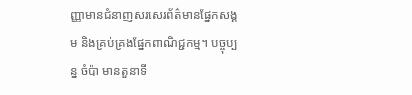ញ្ញាមានជំនាញសរសេរព័ត៌មានផ្នែកសង្គម និងគ្រប់គ្រងផ្នែកពាណិជ្ជកម្ម។ បច្ចុប្បន្ន ចំប៉ា មានតួនាទី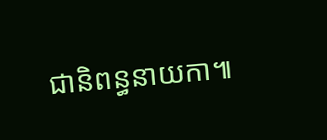ជានិពន្ធនាយកា៕